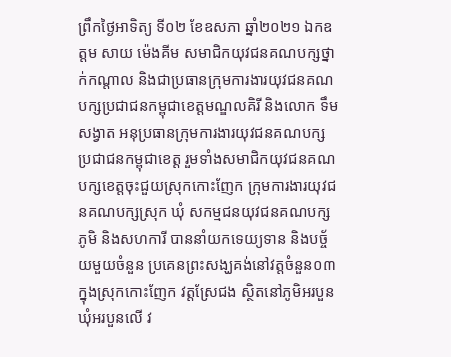ព្រឹកថ្ងៃអាទិត្យ ទី០២ ខែឧសភា ឆ្នាំ២០២១ ឯកឧត្តម សាយ ម៉េងគីម សមាជិកយុវជនគណបក្សថ្នាក់កណ្តាល និងជាប្រធានក្រុមការងារយុវជនគណបក្សប្រជាជនកម្ពុជាខេត្តមណ្ឌលគិរី និងលោក ទឹម សង្វាត អនុប្រធានក្រុមការងារយុវជនគណបក្សប្រជាជនកម្ពុជាខេត្ត រួមទាំងសមាជិកយុវជនគណបក្សខេត្តចុះជួយស្រុកកោះញែក ក្រុមការងារយុវជនគណបក្សស្រុក ឃុំ សកម្មជនយុវជនគណបក្សភូមិ និងសហការី បាននាំយកទេយ្យទាន និងបច្ច័យមួយចំនួន ប្រគេនព្រះសង្ឃគង់នៅវត្តចំនួន០៣ ក្នុងស្រុកកោះញែក វត្តស្រែជង ស្ថិតនៅភូមិអរបួន ឃុំអរបួនលើ វ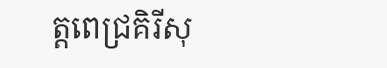ត្តពេជ្រគិរីសុ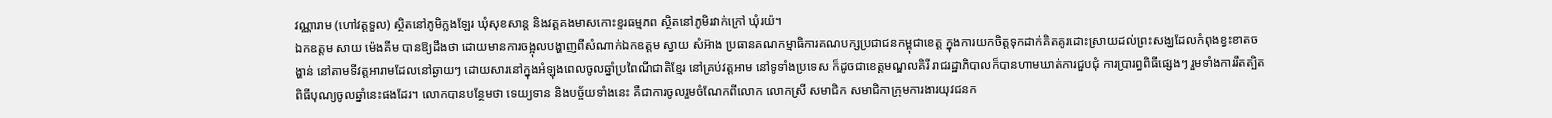វណ្ណារាម (ហៅវត្តទួល) ស្ថិតនៅភូមិក្លងឡែរ ឃុំសុខសាន្ត និងវត្គគងមាសកោះខ្ទរធម្មភព ស្ថិតនៅភូមិរវាក់ក្រៅ ឃុំរយ៉។
ឯកឧត្តម សាយ ម៉េងគីម បានឱ្យដឹងថា ដោយមានការចង្អុលបង្ហាញពីសំណាក់ឯកឧត្តម ស្វាយ សំអ៊ាង ប្រធានគណកម្មាធិការគណបក្សប្រជាជនកម្ពុជាខេត្ត ក្នុងការយកចិត្តទុកដាក់គិតគូរដោះស្រាយដល់ព្រះសង្ឃដែលកំពុងខ្វះខាតចង្ហាន់ នៅតាមទីវត្តអារាមដែលនៅឆ្ងាយៗ ដោយសារនៅក្នុងអំឡុងពេលចូលឆ្នាំប្រពៃណីជាតិខ្មែរ នៅគ្រប់វត្តអាម នៅទូទាំងប្រទេស ក៏ដូចជាខេត្តមណ្ឌលគិរី រាជរដ្ឋាភិបាលក៏បានហាមឃាត់ការជួបជុំ ការប្រារព្ធពិធីផ្សេងៗ រួមទាំងការរឹតត្បិត ពិធីបុណ្យចូលឆ្នាំនេះផងដែរ។ លោកបានបន្ថែមថា ទេយ្យទាន និងបច្ច័យទាំងនេះ គឺជាការចូលរួមចំណែកពីលោក លោកស្រី សមាជិក សមាជិកាក្រុមការងារយុវជនក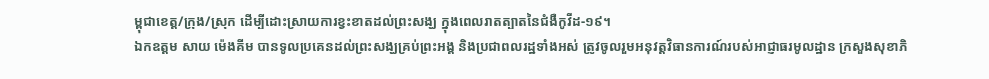ម្ពុជាខេត្ត/ក្រុង/ស្រុក ដើម្បីដោះស្រាយការខ្វះខាតដល់ព្រះសង្ឃ ក្នុងពេលរាតត្បាតនៃជំងឺកូវីដ-១៩។
ឯកឧត្តម សាយ ម៉េងគីម បានទូលប្រគេនដល់ព្រះសង្ឃគ្រប់ព្រះអង្គ និងប្រជាពលរដ្ឋទាំងអស់ ត្រូវចូលរួមអនុវត្តវិធានការណ៍របស់អាជ្ញាធរមូលដ្ឋាន ក្រសួងសុខាភិ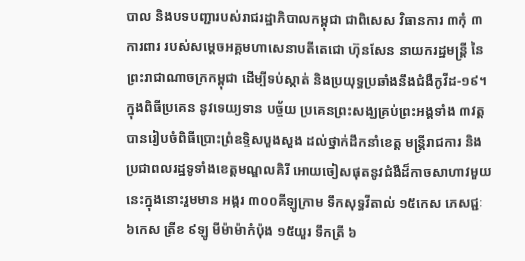បាល និងបទបញ្ជារបស់រាជរដ្ឋាភិបាលកម្ពុជា ជាពិសេស វិធានការ ៣កុំ ៣ការពារ របស់សម្តេចអគ្គមហាសេនាបតីតេជោ ហ៊ុនសែន នាយករដ្ឋមន្រ្តី នៃព្រះរាជាណាចក្រកម្ពុជា ដើម្បីទប់ស្កាត់ និងប្រយុទ្ធប្រឆាំងនឹងជំងឺកូវីដ-១៩។
ក្នុងពិធីប្រគេន នូវទេយ្យទាន បច្ច័យ ប្រគេនព្រះសង្ឃគ្រប់ព្រះអង្គទាំង ៣វត្ត បានរៀបចំពិធីប្រោះព្រំឧទ្ទិសបួងសួង ដល់ថ្នាក់ដឹកនាំខេត្ត មន្ត្រីរាជការ និងប្រជាពលរដ្ឋទូទាំងខេត្តមណ្ឌលគិរី អោយចៀសផុតនូវជំងឺដ៏កាចសាហាវមួយនេះក្នុងនោះរួមមាន អង្ករ ៣០០គីឡូក្រាម ទឹកសុទ្ធវីតាល់ ១៥កេស ភេសជ្ជៈ ៦កេស ត្រីខ ៩ឡូ មីម៉ាម៉ាកំប៉ុង ១៥យួរ ទឹកត្រី ៦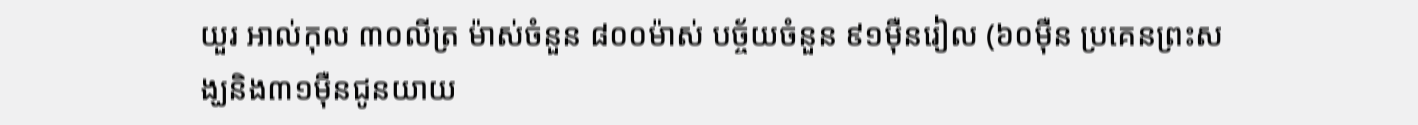យួរ អាល់កុល ៣០លីត្រ ម៉ាស់ចំនួន ៨០០ម៉ាស់ បច្ច័យចំនួន ៩១ម៉ឺនរៀល (៦០ម៉ឺន ប្រគេនព្រះសង្ឃនិង៣១ម៉ឺនជូនយាយ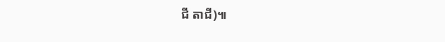ជី តាជី)៕